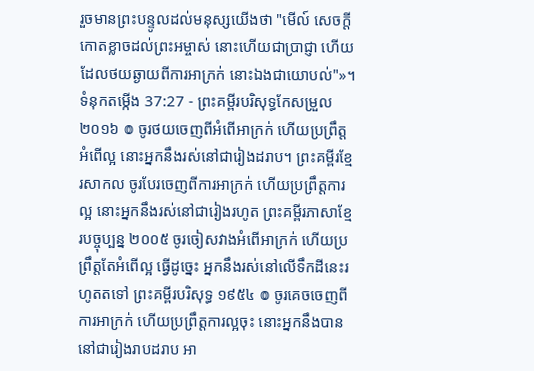រួចមានព្រះបន្ទូលដល់មនុស្សយើងថា "មើល៍ សេចក្ដីកោតខ្លាចដល់ព្រះអម្ចាស់ នោះហើយជាប្រាជ្ញា ហើយដែលថយឆ្ងាយពីការអាក្រក់ នោះឯងជាយោបល់"»។
ទំនុកតម្កើង 37:27 - ព្រះគម្ពីរបរិសុទ្ធកែសម្រួល ២០១៦ ៙ ចូរថយចេញពីអំពើអាក្រក់ ហើយប្រព្រឹត្តអំពើល្អ នោះអ្នកនឹងរស់នៅជារៀងដរាប។ ព្រះគម្ពីរខ្មែរសាកល ចូរបែរចេញពីការអាក្រក់ ហើយប្រព្រឹត្តការល្អ នោះអ្នកនឹងរស់នៅជារៀងរហូត ព្រះគម្ពីរភាសាខ្មែរបច្ចុប្បន្ន ២០០៥ ចូរចៀសវាងអំពើអាក្រក់ ហើយប្រព្រឹត្តតែអំពើល្អ ធ្វើដូច្នេះ អ្នកនឹងរស់នៅលើទឹកដីនេះរហូតតទៅ ព្រះគម្ពីរបរិសុទ្ធ ១៩៥៤ ៙ ចូរគេចចេញពីការអាក្រក់ ហើយប្រព្រឹត្តការល្អចុះ នោះអ្នកនឹងបាននៅជារៀងរាបដរាប អា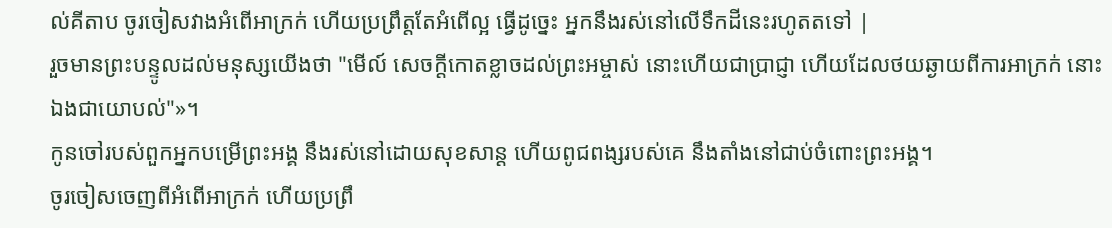ល់គីតាប ចូរចៀសវាងអំពើអាក្រក់ ហើយប្រព្រឹត្តតែអំពើល្អ ធ្វើដូច្នេះ អ្នកនឹងរស់នៅលើទឹកដីនេះរហូតតទៅ |
រួចមានព្រះបន្ទូលដល់មនុស្សយើងថា "មើល៍ សេចក្ដីកោតខ្លាចដល់ព្រះអម្ចាស់ នោះហើយជាប្រាជ្ញា ហើយដែលថយឆ្ងាយពីការអាក្រក់ នោះឯងជាយោបល់"»។
កូនចៅរបស់ពួកអ្នកបម្រើព្រះអង្គ នឹងរស់នៅដោយសុខសាន្ត ហើយពូជពង្សរបស់គេ នឹងតាំងនៅជាប់ចំពោះព្រះអង្គ។
ចូរចៀសចេញពីអំពើអាក្រក់ ហើយប្រព្រឹ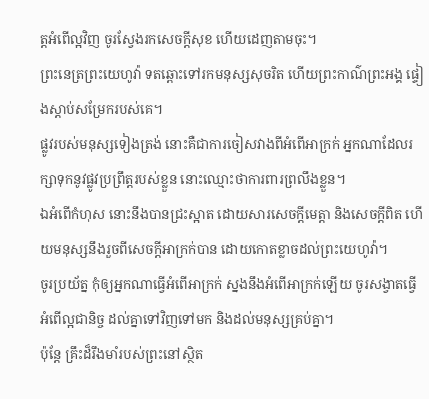ត្តអំពើល្អវិញ ចូរស្វែងរកសេចក្ដីសុខ ហើយដេញតាមចុះ។
ព្រះនេត្រព្រះយេហូវ៉ា ទតឆ្ពោះទៅរកមនុស្សសុចរិត ហើយព្រះកាណ៌ព្រះអង្គ ផ្ទៀងស្តាប់សម្រែករបស់គេ។
ផ្លូវរបស់មនុស្សទៀងត្រង់ នោះគឺជាការចៀសវាងពីអំពើអាក្រក់ អ្នកណាដែលរក្សាទុកនូវផ្លូវប្រព្រឹត្តរបស់ខ្លួន នោះឈ្មោះថាការពារព្រលឹងខ្លួន។
ឯអំពើកំហុស នោះនឹងបានជ្រះស្អាត ដោយសារសេចក្ដីមេត្តា និងសេចក្ដីពិត ហើយមនុស្សនឹងរួចពីសេចក្ដីអាក្រក់បាន ដោយកោតខ្លាចដល់ព្រះយេហូវ៉ា។
ចូរប្រយ័ត្ន កុំឲ្យអ្នកណាធ្វើអំពើអាក្រក់ ស្នងនឹងអំពើអាក្រក់ឡើយ ចូរសង្វាតធ្វើអំពើល្អជានិច្ច ដល់គ្នាទៅវិញទៅមក និងដល់មនុស្សគ្រប់គ្នា។
ប៉ុន្តែ គ្រឹះដ៏រឹងមាំរបស់ព្រះនៅស្ថិត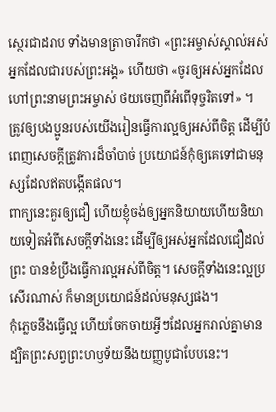ស្ថេរជាដរាប ទាំងមានត្រាចារឹកថា «ព្រះអម្ចាស់ស្គាល់អស់អ្នកដែលជារបស់ព្រះអង្គ» ហើយថា «ចូរឲ្យអស់អ្នកដែលហៅព្រះនាមព្រះអម្ចាស់ ថយចេញពីអំពើទុច្ចរិតទៅ» ។
ត្រូវឲ្យបងប្អូនរបស់យើងរៀនធ្វើការល្អឲ្យអស់ពីចិត្ត ដើម្បីបំពេញសេចក្ដីត្រូវការដ៏ចាំបាច់ ប្រយោជន៍កុំឲ្យគេទៅជាមនុស្សដែលឥតបង្កើតផល។
ពាក្យនេះគួរឲ្យជឿ ហើយខ្ញុំចង់ឲ្យអ្នកនិយាយហើយនិយាយទៀតអំពីសេចក្ដីទាំងនេះ ដើម្បីឲ្យអស់អ្នកដែលជឿដល់ព្រះ បានខំប្រឹងធ្វើការល្អអស់ពីចិត្ត។ សេចក្ដីទាំងនេះល្អប្រសើរណាស់ ក៏មានប្រយោជន៍ដល់មនុស្សផង។
កុំភ្លេចនឹងធ្វើល្អ ហើយចែកចាយអ្វីៗដែលអ្នករាល់គ្នាមាន ដ្បិតព្រះសព្វព្រះហឫទ័យនឹងយញ្ញបូជាបែបនេះ។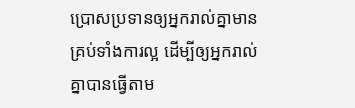ប្រោសប្រទានឲ្យអ្នករាល់គ្នាមានគ្រប់ទាំងការល្អ ដើម្បីឲ្យអ្នករាល់គ្នាបានធ្វើតាម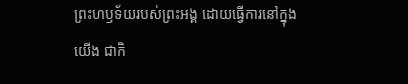ព្រះហឫទ័យរបស់ព្រះអង្គ ដោយធ្វើការនៅក្នុងយើង ជាកិ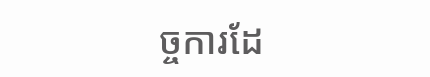ច្ចការដែ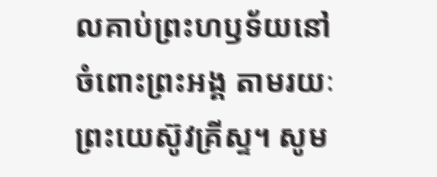លគាប់ព្រះហឫទ័យនៅចំពោះព្រះអង្គ តាមរយៈព្រះយេស៊ូវគ្រីស្ទ។ សូម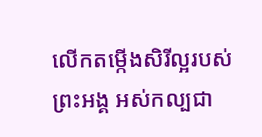លើកតម្កើងសិរីល្អរបស់ព្រះអង្គ អស់កល្បជា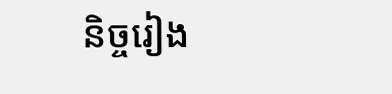និច្ចរៀង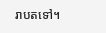រាបតទៅ។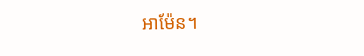អាម៉ែន។